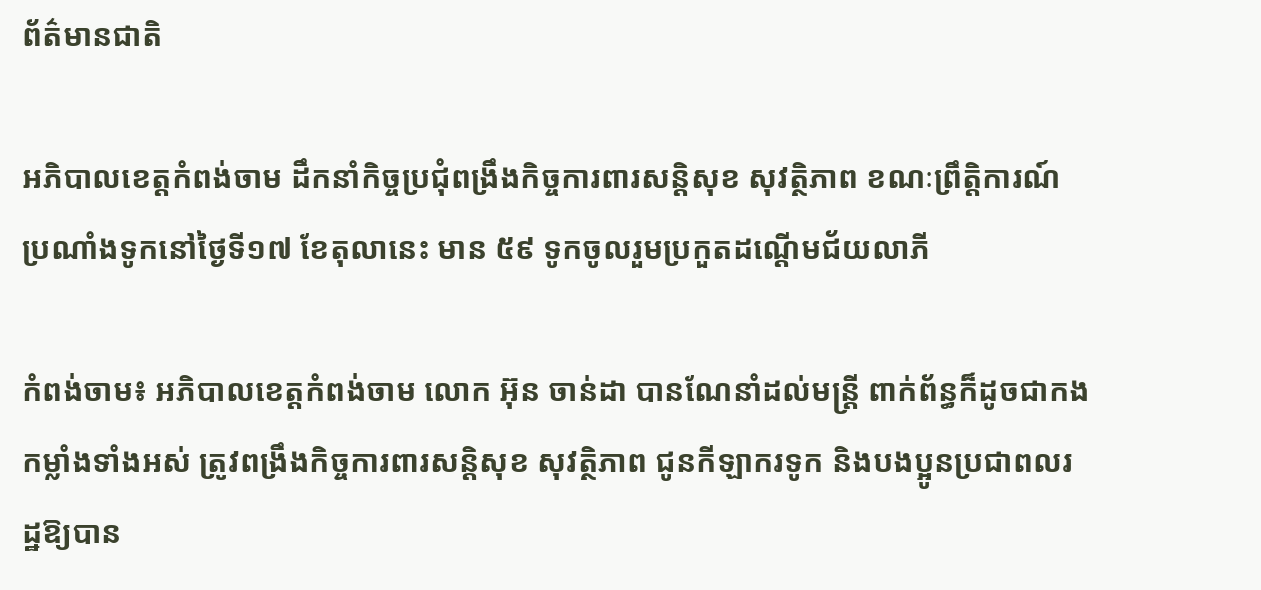ព័ត៌មានជាតិ

អភិបាលខេត្តកំពង់ចាម ដឹកនាំកិច្ចប្រជុំពង្រឹងកិច្ចការពារសន្តិសុខ សុវត្ថិភាព ខណៈព្រឹត្តិការណ៍ ប្រណាំងទូកនៅថ្ងៃទី១៧ ខែតុលានេះ មាន ៥៩ ទូកចូលរួមប្រកួតដណ្តើមជ័យលាភី

កំពង់ចាម៖ អភិបាលខេត្តកំពង់ចាម លោក អ៊ុន ចាន់ដា បានណែនាំដល់មន្ត្រី ពាក់ព័ន្ធក៏ដូចជាកងកម្លាំងទាំងអស់ ត្រូវពង្រឹងកិច្ចការពារសន្តិសុខ សុវត្ថិភាព ជូនកីឡាករទូក និងបងប្អូនប្រជាពលរដ្ឋឱ្យបាន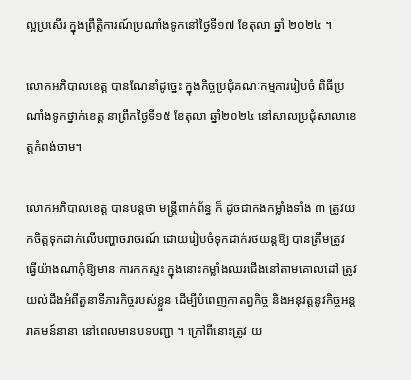ល្អប្រសើរ ក្នុងព្រឹត្តិការណ៍ប្រណាំងទូកនៅថ្ងៃទី១៧ ខែតុលា ឆ្នាំ ២០២៤ ។

លោកអភិបាលខេត្ត បានណែនាំដូច្នេះ ក្នុងកិច្ចប្រជុំគណៈកម្មការរៀបចំ ពិធីប្រណាំងទូកថ្នាក់ខេត្ត នាព្រឹកថ្ងៃទី១៥ ខែតុលា ឆ្នាំ២០២៤ នៅសាលប្រជុំសាលាខេត្តកំពង់ចាម។

លោកអភិបាលខេត្ត បានបន្តថា មន្ត្រីពាក់ព័ន្ធ ក៏ ដូចជាកងកម្លាំងទាំង ៣ ត្រូវយកចិត្តទុកដាក់លើបញ្ហាចរាចរណ៍ ដោយរៀបចំទុកដាក់រថយន្តឱ្យ បានត្រឹមត្រូវ ធ្វើយ៉ាងណាកុំឱ្យមាន ការកកស្ទះ ក្នុងនោះកម្លាំងឈរជើងនៅតាមគោលដៅ ត្រូវយល់ដឹងអំពីតួនាទីភារកិច្ចរបស់ខ្លួន ដើម្បីបំពេញកាតព្វកិច្ច និងអនុវត្តនូវកិច្ចអន្តរាគមន៍នានា នៅពេលមានបទបញ្ជា ។ ក្រៅពីនោះត្រូវ យ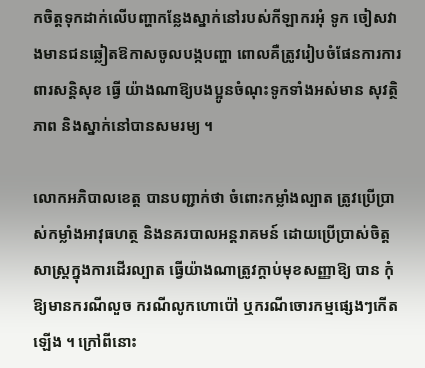កចិត្តទុកដាក់លើបញ្ហាកន្លែងស្នាក់នៅរបស់កីឡាករអុំ ទូក ចៀសវាងមានជនឆ្លៀតឱកាសចូលបង្កបញ្ហា ពោលគឺត្រូវរៀបចំផែនការការពារសន្តិសុខ ធ្វើ យ៉ាងណាឱ្យបងប្អូនចំណុះទូកទាំងអស់មាន សុវត្ថិភាព និងស្នាក់នៅបានសមរម្យ ។

លោកអភិបាលខេត្ត បានបញ្ជាក់ថា ចំពោះកម្លាំងល្បាត ត្រូវប្រើប្រាស់កម្លាំងអាវុធហត្ថ និងនគរបាលអន្តរាគមន៍ ដោយប្រើប្រាស់ចិត្តសាស្ត្រក្នុងការដើរល្បាត ធ្វើយ៉ាងណាត្រូវក្ដាប់មុខសញ្ញាឱ្យ បាន កុំឱ្យមានករណីលួច ករណីលូកហោប៉ៅ ឬករណីចោរកម្មផ្សេងៗកើតឡើង ។ ក្រៅពីនោះ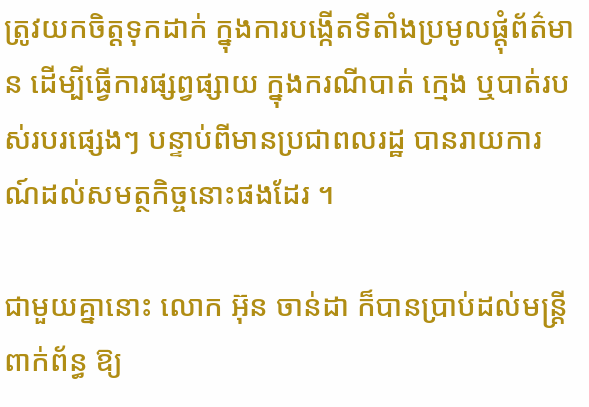ត្រូវយកចិត្តទុកដាក់ ក្នុងការបង្កើតទីតាំងប្រមូលផ្តុំព័ត៌មាន ដើម្បីធ្វើការផ្សព្វផ្សាយ ក្នុងករណីបាត់ ក្មេង ឬបាត់របស់របរផ្សេងៗ បន្ទាប់ពីមានប្រជាពលរដ្ឋ បានរាយការណ៍ដល់សមត្ថកិច្ចនោះផងដែរ ។

ជាមួយគ្នានោះ លោក អ៊ុន ចាន់ដា ក៏បានប្រាប់ដល់មន្ត្រីពាក់ព័ន្ធ ឱ្យ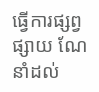ធ្វើការផ្សព្វផ្សាយ ណែនាំដល់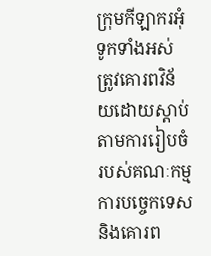ក្រុមកីឡាករអុំទូកទាំងអស់ ត្រូវគោរពវិន័យដោយស្តាប់តាមការរៀបចំរបស់គណៈកម្មការបច្ចេកទេស និងគោរព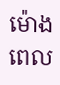ម៉ោងពេល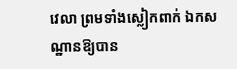វេលា ព្រមទាំងស្លៀកពាក់ ឯកសណ្ឋានឱ្យបាន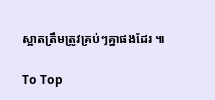ស្អាតត្រឹមត្រូវគ្រប់ៗគ្នាផងដែរ ៕

To Top